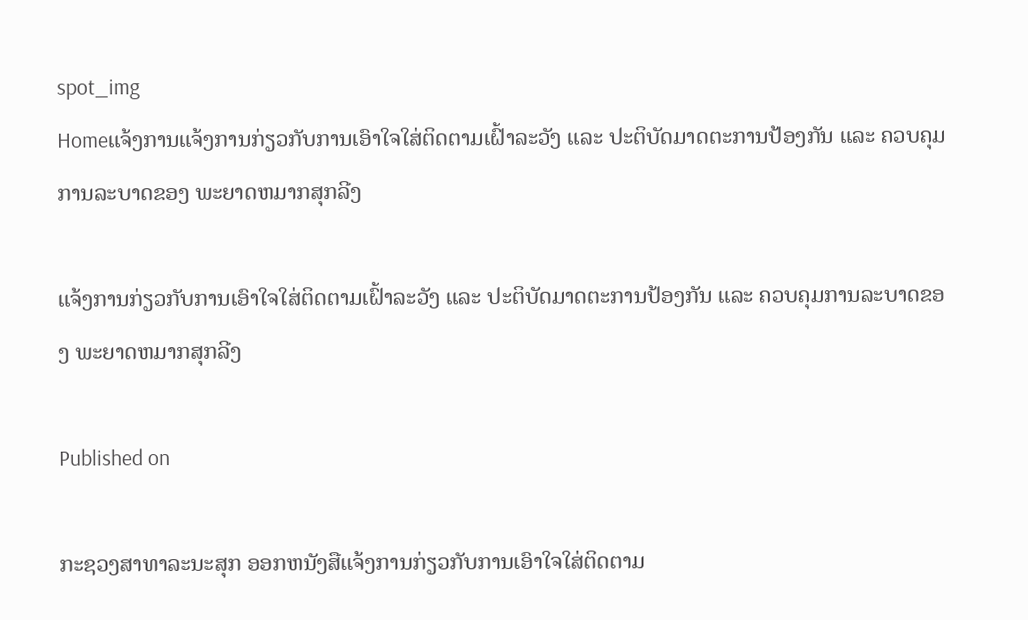spot_img
Homeແຈ້ງການແຈ້ງການກ່ຽວກັບການເອົາໃຈໃສ່ຕິດຕາມເຝົ້າລະວັງ ແລະ ປະຕິບັດມາດຕະການປ້ອງກັນ ແລະ ຄວບຄຸມການລະບາດຂອງ ພະຍາດຫມາກສຸກລີງ

ແຈ້ງການກ່ຽວກັບການເອົາໃຈໃສ່ຕິດຕາມເຝົ້າລະວັງ ແລະ ປະຕິບັດມາດຕະການປ້ອງກັນ ແລະ ຄວບຄຸມການລະບາດຂອງ ພະຍາດຫມາກສຸກລີງ

Published on

ກະຊວງສາທາລະນະສຸກ ອອກຫນັງສືແຈ້ງການກ່ຽວກັບການເອົາໃຈໃສ່ຕິດຕາມ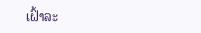ເຝົ້າລະ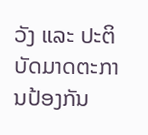ວັງ ແລະ ປະຕິບັດມາດຕະການປ້ອງກັນ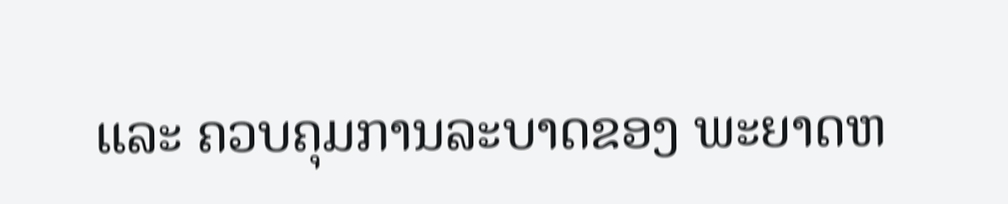ແລະ ຄວບຄຸມການລະບາດຂອງ ພະຍາດຫ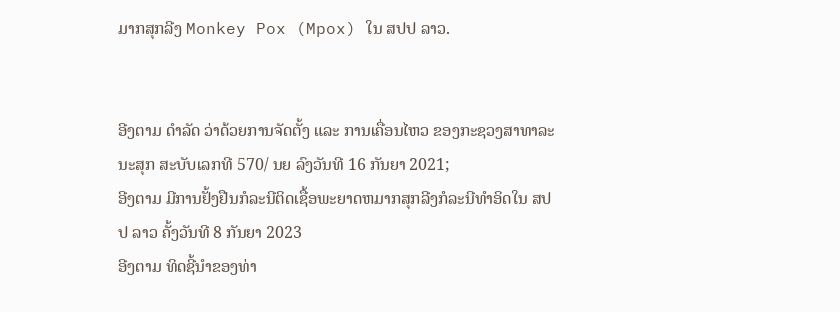ມາກສຸກລີງ Monkey Pox (Mpox) ໃນ ສປປ ລາວ.


ອີງຕາມ ດໍາລັດ ວ່າດ້ວຍການຈັດຕັ້ງ ແລະ ການເຄື່ອນໄຫວ ຂອງກະຊວງສາທາລະນະສຸກ ສະບັບເລກທີ 570/ ນຍ ລົງວັນທີ 16 ກັນຍາ 2021;
ອີງຕາມ ມີການຢັ້ງຢືນກໍລະນີຕິດເຊື້ອພະຍາດຫມາກສຸກລີງກໍລະນີທໍາອິດໃນ ສປປ ລາວ ຄັ້ງວັນທີ 8 ກັນຍາ 2023
ອີງຕາມ ທິດຊີ້ນໍາຂອງທ່າ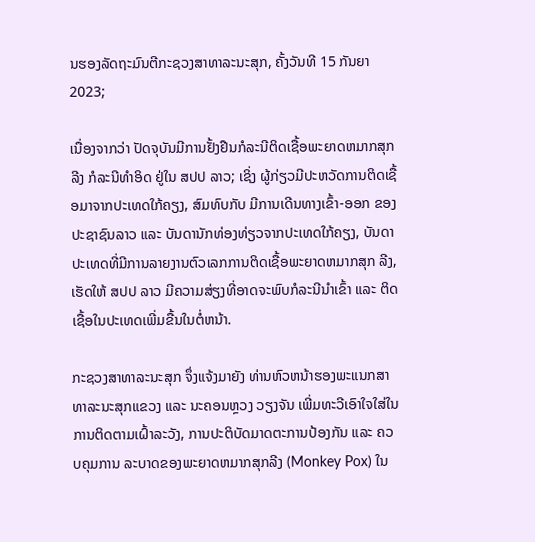ນຮອງລັດຖະມົນຕີກະຊວງສາທາລະນະສຸກ, ຄັ້ງວັນທີ 15 ກັນຍາ 2023;

ເນື່ອງຈາກວ່າ ປັດຈຸບັນມີການຢັ້ງຢືນກໍລະນີຕິດເຊື້ອພະຍາດຫມາກສຸກລີງ ກໍລະນີທໍາອິດ ຢູ່ໃນ ສປປ ລາວ; ເຊິ່ງ ຜູ້ກ່ຽວມີປະຫວັດການຕິດເຊື້ອມາຈາກປະເທດໃກ້ຄຽງ, ສົມທົບກັບ ມີການເດີນທາງເຂົ້າ-ອອກ ຂອງປະຊາຊົນລາວ ແລະ ບັນດານັກທ່ອງທ່ຽວຈາກປະເທດໃກ້ຄຽງ, ບັນດາປະເທດທີ່ມີການລາຍງານຕົວເລກການຕິດເຊື້ອພະຍາດຫມາກສຸກ ລີງ, ເຮັດໃຫ້ ສປປ ລາວ ມີຄວາມສ່ຽງທີ່ອາດຈະພົບກໍລະນີນໍາເຂົ້າ ແລະ ຕິດເຊື້ອໃນປະເທດເພີ່ມຂື້ນໃນຕໍ່ຫນ້າ.

ກະຊວງສາທາລະນະສຸກ ຈຶ່ງແຈ້ງມາຍັງ ທ່ານຫົວຫນ້າຮອງພະແນກສາທາລະນະສຸກແຂວງ ແລະ ນະຄອນຫຼວງ ວຽງຈັນ ເພີ່ມທະວີເອົາໃຈໃສ່ໃນການຕິດຕາມເຝົ້າລະວັງ, ການປະຕິບັດມາດຕະການປ້ອງກັນ ແລະ ຄວບຄຸມການ ລະບາດຂອງພະຍາດຫມາກສຸກລີງ (Monkey Pox) ໃນ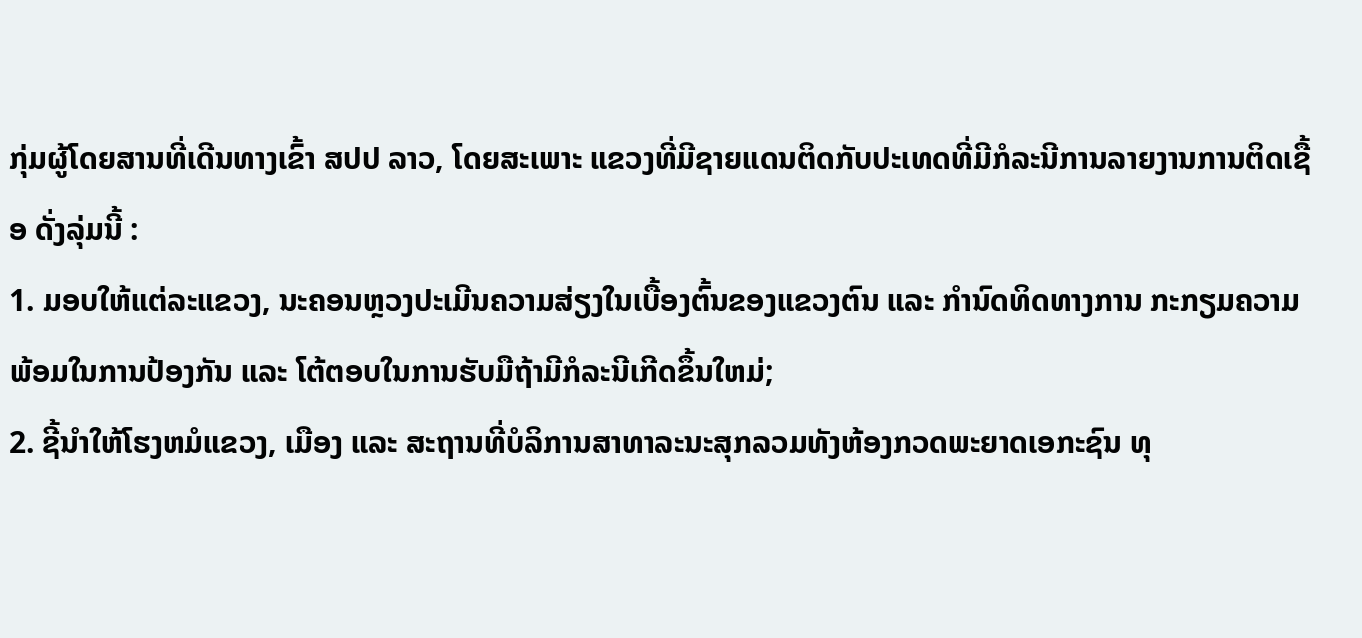ກຸ່ມຜູ້ໂດຍສານທີ່ເດີນທາງເຂົ້າ ສປປ ລາວ, ໂດຍສະເພາະ ແຂວງທີ່ມີຊາຍແດນຕິດກັບປະເທດທີ່ມີກໍລະນີການລາຍງານການຕິດເຊື້ອ ດັ່ງລຸ່ມນີ້ :
1. ມອບໃຫ້ແຕ່ລະແຂວງ, ນະຄອນຫຼວງປະເມີນຄວາມສ່ຽງໃນເບື້ອງຕົ້ນຂອງແຂວງຕົນ ແລະ ກໍານົດທິດທາງການ ກະກຽມຄວາມພ້ອມໃນການປ້ອງກັນ ແລະ ໂຕ້ຕອບໃນການຮັບມືຖ້າມີກໍລະນີເກີດຂຶ້ນໃຫມ່;
2. ຊີ້ນໍາໃຫ້ໂຮງຫມໍແຂວງ, ເມືອງ ແລະ ສະຖານທີ່ບໍລິການສາທາລະນະສຸກລວມທັງຫ້ອງກວດພະຍາດເອກະຊົນ ທຸ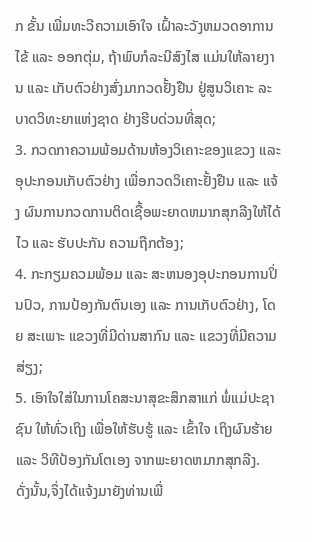ກ ຂັ້ນ ເພີ່ມທະວີຄວາມເອົາໃຈ ເຝົ້າລະວັງຫມວດອາການໄຂ້ ແລະ ອອກຕຸ່ມ, ຖ້າພົບກໍລະນີສົງໄສ ແມ່ນໃຫ້ລາຍງານ ແລະ ເກັບຕົວຢ່າງສົ່ງມາກວດຢັ້ງຢືນ ຢູ່ສູນວິເຄາະ ລະບາດວິທະຍາແຫ່ງຊາດ ຢ່າງຮີບດ່ວນທີ່ສຸດ;
3. ກວດກາຄວາມພ້ອມດ້ານຫ້ອງວິເຄາະຂອງແຂວງ ແລະ ອຸປະກອນເກັບຕົວຢ່າງ ເພື່ອກວດວິເຄາະຢັ້ງຢືນ ແລະ ແຈ້ງ ຜົນການກວດການຕິດເຊື້ອພະຍາດຫມາກສຸກລີງໃຫ້ໄດ້ໄວ ແລະ ຮັບປະກັນ ຄວາມຖືກຕ້ອງ;
4. ກະກຽມຄວມພ້ອມ ແລະ ສະຫນອງອຸປະກອນການປິ່ນປົວ, ການປ້ອງກັນຕົນເອງ ແລະ ການເກັບຕົວຢ່າງ, ໂດຍ ສະເພາະ ແຂວງທີ່ມີດ່ານສາກົນ ແລະ ແຂວງທີ່ມີຄວາມສ່ຽງ;
5. ເອົາໃຈໃສ່ໃນການໂຄສະນາສຸຂະສຶກສາແກ່ ພໍ່ແມ່ປະຊາຊົນ ໃຫ້ທົ່ວເຖິງ ເພື່ອໃຫ້ຮັບຮູ້ ແລະ ເຂົ້າໃຈ ເຖິງຜົນຮ້າຍ ແລະ ວິທີປ້ອງກັນໂຕເອງ ຈາກພະຍາດຫມາກສຸກລີງ.
ດັ່ງນັ້ນ,ຈຶ່ງໄດ້ແຈ້ງມາຍັງທ່ານເພື່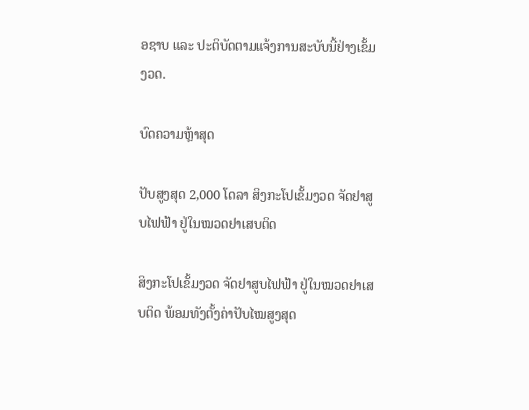ອຊາບ ແລະ ປະຕິບັດຕາມແຈ້ງການສະບັບນີ້ຢ່າງເຂັ້ມງວດ.

ບົດຄວາມຫຼ້າສຸດ

ປັບສູງສຸດ 2,000 ໂດລາ ສິງກະໂປເຂັ້ມງວດ ຈັດຢາສູບໄຟຟ້າ ຢູ່ໃນໝວດຢາເສບຕິດ

ສິງກະໂປເຂັ້ມງວດ ຈັດຢາສູບໄຟຟ້າ ຢູ່ໃນໝວດຢາເສບຕິດ ພ້ອມທັງຕັ້ງຄ່າປັບໄໝສູງສຸດ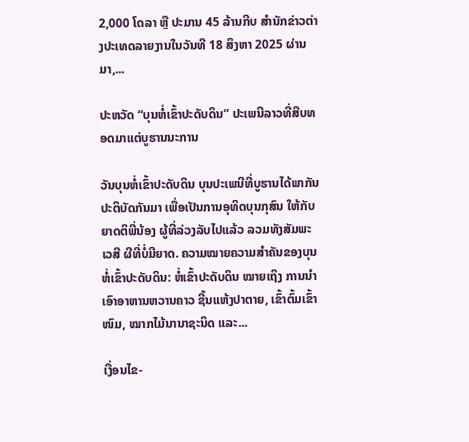2,000 ໂດລາ ຫຼື ປະມານ 45 ລ້ານກີບ ສຳນັກຂ່າວຕ່າງປະເທດລາຍງານໃນວັນທີ 18 ສິງຫາ 2025 ຜ່ານມາ,...

ປະຫວັດ “ບຸນຫໍ່ເຂົ້າປະດັບດິນ” ປະເພນີລາວທີ່ສືບທອດມາແຕ່ບູຮານນະການ

ວັນບຸນຫໍ່ເຂົ້າປະດັບດິນ ບຸນປະເພນີທີ່ບູຮານໄດ້ພາກັນປະຕິບັດກັນມາ ເພື່ອເປັນການອຸທິດບຸນກຸສົນ ໃຫ້ກັບຍາດຕິພີ່ນ້ອງ ຜູ້ທີ່ລ່ວງລັບໄປແລ້ວ ລວມທັງສັມພະເວສີ ຜີທີ່ບໍ່ມີຍາດ. ຄວາມໝາຍຄວາມສໍາຄັນຂອງບຸນຫໍ່ເຂົ້າປະດັບດິນ: ຫໍ່ເຂົ້າປະດັບດິນ ໝາຍເຖິງ ການນໍາເອົາອາຫານຫວານຄາວ ຊີ້ນແຫ້ງປາຕາຍ, ເຂົ້າຕົ້ມເຂົ້າໜົມ, ໝາກໄມ້ນານາຊະນິດ ແລະ...

ເງື່ອນໄຂ-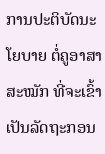ການປະຕິບັດນະໂຍບາຍ ຕໍ່ຄູອາສາສະໝັກ ທີ່ຈະເຂົ້າເປັນລັດຖະກອນ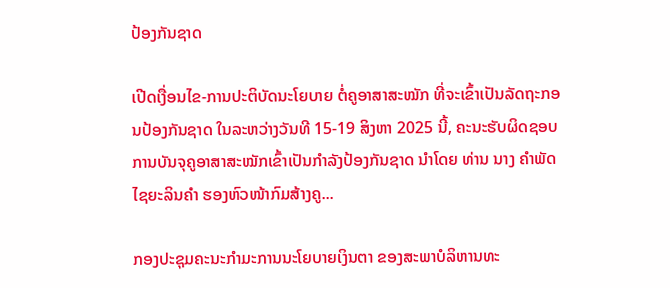ປ້ອງກັນຊາດ

ເປີດເງື່ອນໄຂ-ການປະຕິບັດນະໂຍບາຍ ຕໍ່ຄູອາສາສະໝັກ ທີ່ຈະເຂົ້າເປັນລັດຖະກອນປ້ອງກັນຊາດ ໃນລະຫວ່າງວັນທີ 15-19 ສິງຫາ 2025 ນີ້, ຄະນະຮັບຜິດຊອບການບັນຈຸຄູອາສາສະໝັກເຂົ້າເປັນກຳລັງປ້ອງກັນຊາດ ນຳໂດຍ ທ່ານ ນາງ ຄຳພັດ ໄຊຍະລິນຄຳ ຮອງຫົວໜ້າກົມສ້າງຄູ...

ກອງປະຊຸມຄະນະກຳມະການນະໂຍບາຍເງິນຕາ ຂອງສະພາບໍລິຫານທະ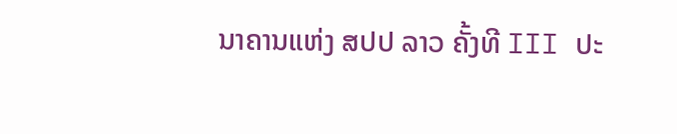ນາຄານແຫ່ງ ສປປ ລາວ ຄັ້ງທີ III ປະ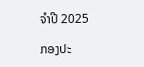ຈຳປີ 2025

ກອງປະ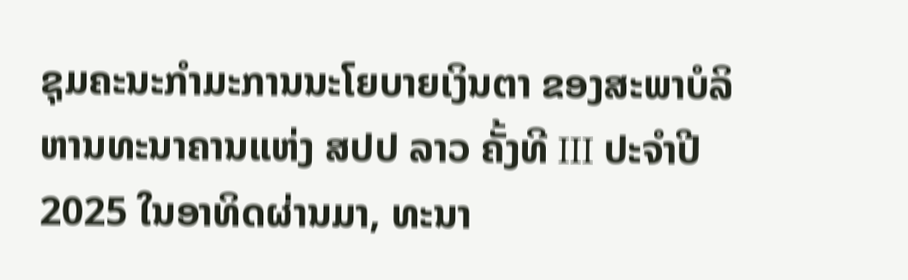ຊຸມຄະນະກຳມະການນະໂຍບາຍເງິນຕາ ຂອງສະພາບໍລິຫານທະນາຄານແຫ່ງ ສປປ ລາວ ຄັ້ງທີ III ປະຈຳປີ 2025 ໃນອາທິດຜ່ານມາ, ທະນາ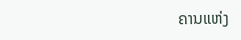ຄານແຫ່ງ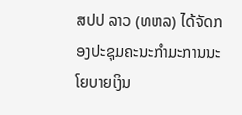ສປປ ລາວ (ທຫລ) ໄດ້ຈັດກອງປະຊຸມຄະນະກຳມະການນະໂຍບາຍເງິນ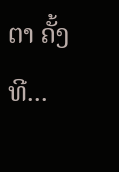ຕາ ຄັ້ງທີ...